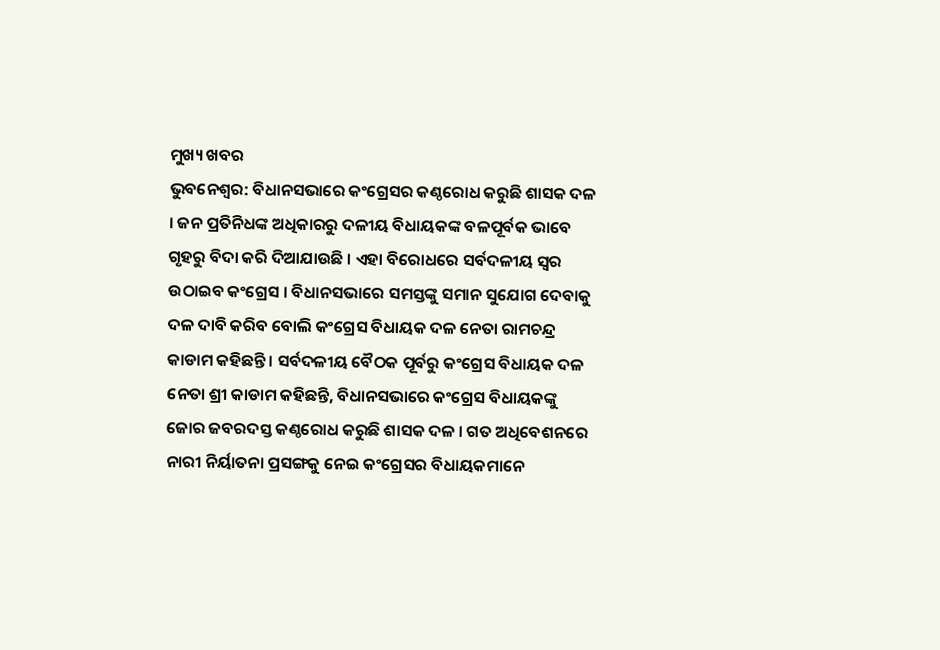ମୁଖ୍ୟ ଖବର
ଭୁବନେଶ୍ୱର: ବିଧାନସଭାରେ କଂଗ୍ରେସର କଣ୍ଠରୋଧ କରୁଛି ଶାସକ ଦଳ । ଜନ ପ୍ରତିନିଧଙ୍କ ଅଧିକାରରୁ ଦଳୀୟ ବିଧାୟକଙ୍କ ବଳପୂର୍ବକ ଭାବେ ଗୃହରୁ ବିଦା କରି ଦିଆଯାଉଛି । ଏହା ବିରୋଧରେ ସର୍ବଦଳୀୟ ସ୍ୱର ଉଠାଇବ କଂଗ୍ରେସ । ବିଧାନସଭାରେ ସମସ୍ତଙ୍କୁ ସମାନ ସୁଯୋଗ ଦେବାକୁ ଦଳ ଦାବି କରିବ ବୋଲି କଂଗ୍ରେସ ବିଧାୟକ ଦଳ ନେତା ରାମଚନ୍ଦ୍ର କାଡାମ କହିଛନ୍ତି । ସର୍ବଦଳୀୟ ବୈଠକ ପୂର୍ବରୁ କଂଗ୍ରେସ ବିଧାୟକ ଦଳ ନେତା ଶ୍ରୀ କାଡାମ କହିଛନ୍ତି, ବିଧାନସଭାରେ କଂଗ୍ରେସ ବିଧାୟକଙ୍କୁ ଜୋର ଜବରଦସ୍ତ କଣ୍ଠରୋଧ କରୁଛି ଶାସକ ଦଳ । ଗତ ଅଧିବେଶନରେ ନାରୀ ନିର୍ୟାତନା ପ୍ରସଙ୍ଗକୁ ନେଇ କଂଗ୍ରେସର ବିଧାୟକମାନେ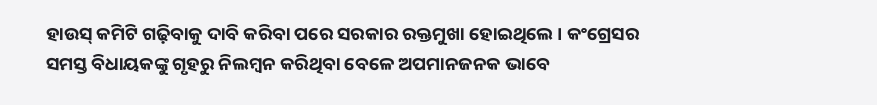ହାଉସ୍ କମିଟି ଗଢ଼ିବାକୁ ଦାବି କରିବା ପରେ ସରକାର ରକ୍ତମୁଖା ହୋଇଥିଲେ । କଂଗ୍ରେସର ସମସ୍ତ ବିଧାୟକଙ୍କୁ ଗୃହରୁ ନିଲମ୍ବନ କରିଥିବା ବେଳେ ଅପମାନଜନକ ଭାବେ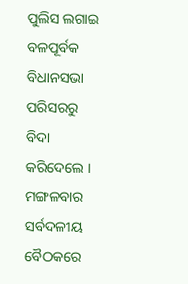ପୁଲିସ ଲଗାଇ ବଳପୂର୍ବକ ବିଧାନସଭା ପରିସରରୁ ବିଦା କରିଦେଲେ । ମଙ୍ଗଳବାର ସର୍ବଦଳୀୟ ବୈଠକରେ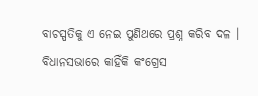ବାଚସ୍ପତିକୁ ଏ ନେଇ ପୁଣିଥରେ ପ୍ରଶ୍ନ କରିବ ଦଳ । ବିଧାନସଭାରେ କାହିଁକି କଂଗ୍ରେସ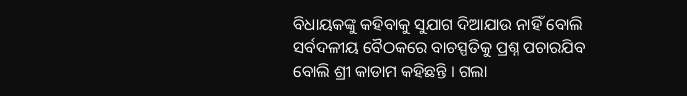ବିଧାୟକଙ୍କୁ କହିବାକୁ ସୁଯାଗ ଦିଆଯାଉ ନାହିଁ ବୋଲି ସର୍ବଦଳୀୟ ବୈଠକରେ ବାଚସ୍ପତିକୁ ପ୍ରଶ୍ନ ପଚାରଯିବ ବୋଲି ଶ୍ରୀ କାଡାମ କହିଛନ୍ତି । ଗଲା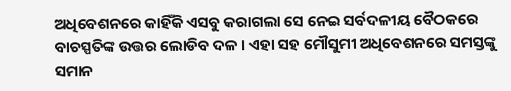ଅଧିବେଶନରେ କାହିଁକି ଏସବୁ କରାଗଲା ସେ ନେଇ ସର୍ବଦଳୀୟ ବୈଠକରେ ବାଚସ୍ପତିଙ୍କ ଉତ୍ତର ଲୋଡିବ ଦଳ । ଏହା ସହ ମୌସୁମୀ ଅଧିବେଶନରେ ସମସ୍ତଙ୍କୁ ସମାନ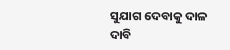ସୁଯାଗ ଦେବାକୁ ଦାଳ ଦାବି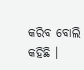କରିବ ବୋଲି କହିଛି ।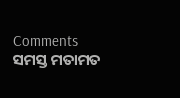Comments ସମସ୍ତ ମତାମତ